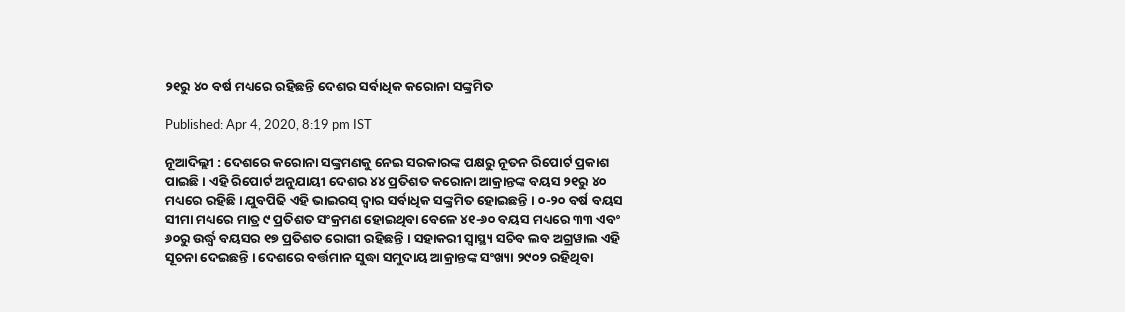୨୧ରୁ ୪୦ ବର୍ଷ ମଧ୍ୟରେ ରହିଛନ୍ତି ଦେଶର ସର୍ବାଧିକ କରୋନା ସଙ୍କ୍ରମିତ

Published: Apr 4, 2020, 8:19 pm IST

ନୂଆଦିଲ୍ଲୀ : ଦେଶରେ କରୋନା ସଙ୍କ୍ରମଣକୁ ନେଇ ସରକାରଙ୍କ ପକ୍ଷରୁ ନୂତନ ରିପୋର୍ଟ ପ୍ରକାଶ ପାଇଛି । ଏହି ରିପୋର୍ଟ ଅନୁଯାୟୀ ଦେଶର ୪୪ ପ୍ରତିଶତ କରୋନା ଆକ୍ରାନ୍ତଙ୍କ ବୟସ ୨୧ରୁ ୪୦ ମଧ୍ୟରେ ରହିଛି । ଯୁବପିଢି ଏହି ଭାଇରସ୍ ଦ୍ୱାର ସର୍ବାଧିକ ସଙ୍କ୍ରମିତ ହୋଇଛନ୍ତି । ୦-୨୦ ବର୍ଷ ବୟସ ସୀମା ମଧ୍ୟରେ ମାତ୍ର ୯ ପ୍ରତିଶତ ସଂକ୍ରମଣ ହୋଇଥିବା ବେଳେ ୪୧-୬୦ ବୟସ ମଧ୍ୟରେ ୩୩ ଏବଂ ୬୦ରୁ ଉର୍ଦ୍ଧ୍ୱ ବୟସର ୧୭ ପ୍ରତିଶତ ରୋଗୀ ରହିଛନ୍ତି । ସହାକରୀ ସ୍ୱାସ୍ଥ୍ୟ ସଚିବ ଲବ ଅଗ୍ରୱାଲ ଏହି ସୂଚନା ଦେଇଛନ୍ତି । ଦେଶରେ ବର୍ତ୍ତମାନ ସୁଦ୍ଧା ସମୁଦାୟ ଆକ୍ରାନ୍ତଙ୍କ ସଂଖ୍ୟା ୨୯୦୨ ରହିଥିବା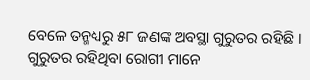ବେଳେ ତନ୍ମଧ୍ୟରୁ ୫୮ ଜଣଙ୍କ ଅବସ୍ଥା ଗୁରୁତର ରହିଛି । ଗୁରୁତର ରହିଥିବା ରୋଗୀ ମାନେ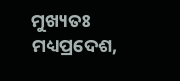ମୁଖ୍ୟତଃ ମଧ୍ୟପ୍ରଦେଶ,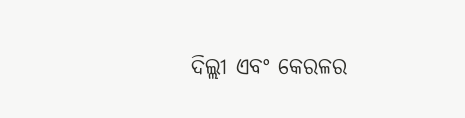ଦିଲ୍ଲୀ ଏବଂ କେରଳର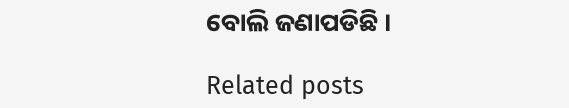ବୋଲି ଜଣାପଡିଛି ।

Related posts